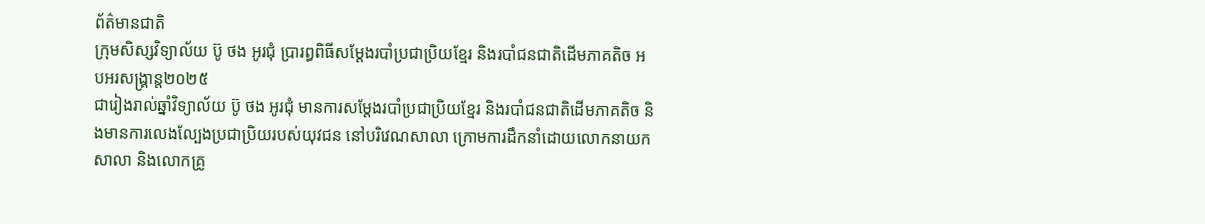ព័ត៌មានជាតិ
ក្រុមសិស្សវិទ្យាល័យ ប៊ូ ថង អូរជុំ ប្រារព្ធពិធីសម្តែងរបាំប្រជាប្រិយខ្មែរ និងរបាំជនជាតិដើមភាគតិច អបអរសង្គ្រាន្ត២០២៥
ជារៀងរាល់ឆ្នាំវិទ្យាល័យ ប៊ូ ថង អូរជុំ មានការសម្តែងរបាំប្រជាប្រិយខ្មែរ និងរបាំជនជាតិដើមភាគតិច និងមានការលេងល្បែងប្រជាប្រិយរបស់យុវជន នៅបរិវេណសាលា ក្រោមការដឹកនាំដោយលោកនាយកសាលា និងលោកគ្រូ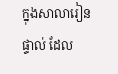ក្នុងសាលារៀនផ្ទាល់ ដែល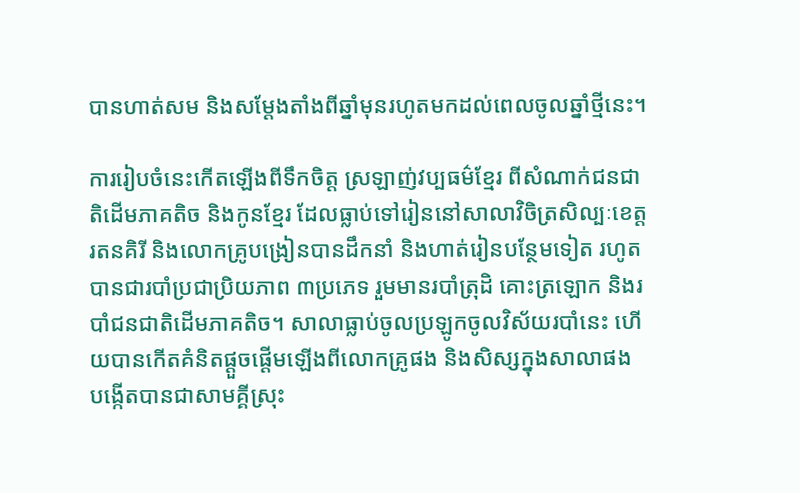បានហាត់សម និងសម្តែងតាំងពីឆ្នាំមុនរហូតមកដល់ពេលចូលឆ្នាំថ្មីនេះ។

ការរៀបចំនេះកើតឡើងពីទឹកចិត្ត ស្រឡាញ់វប្បធម៌ខ្មែរ ពីសំណាក់ជនជាតិដើមភាគតិច និងកូនខ្មែរ ដែលធ្លាប់ទៅរៀននៅសាលាវិចិត្រសិល្បៈខេត្តរតនគិរី និងលោកគ្រូបង្រៀនបានដឹកនាំ និងហាត់រៀនបន្ថែមទៀត រហូតបានជារបាំប្រជាប្រិយភាព ៣ប្រភេទ រួមមានរបាំត្រុដិ គោះត្រឡោក និងរបាំជនជាតិដើមភាគតិច។ សាលាធ្លាប់ចូលប្រឡូកចូលវិស័យរបាំនេះ ហើយបានកើតគំនិតផ្តួចផ្តើមឡើងពីលោកគ្រូផង និងសិស្សក្នុងសាលាផង បង្កើតបានជាសាមគ្គីស្រុះ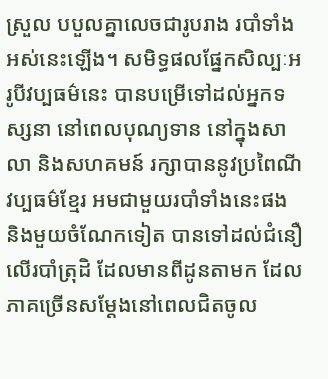ស្រួល បបួលគ្នាលេចជារូបរាង របាំទាំងអស់នេះឡើង។ សមិទ្ធផលផ្នែកសិល្បៈអរូបីវប្បធម៌នេះ បានបម្រើទៅដល់អ្នកទស្សនា នៅពេលបុណ្យទាន នៅក្នុងសាលា និងសហគមន៍ រក្សាបាននូវប្រពៃណីវប្បធម៌ខ្មែរ អមជាមួយរបាំទាំងនេះផង និងមួយចំណែកទៀត បានទៅដល់ជំនឿលើរបាំត្រុដិ ដែលមានពីដូនតាមក ដែលភាគច្រើនសម្តែងនៅពេលជិតចូល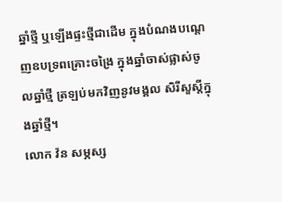ឆ្នាំថ្មី ឬឡើងផ្ទះថ្មីជាដើម ក្នុងបំណងបណ្តេញឧបទ្រពគ្រោះចង្រៃ ក្នុងឆ្នាំចាស់ផ្លាស់ចូលឆ្នាំថ្មី ត្រឡប់មកវិញនូវមង្គល សិរីសួស្តីក្នុងឆ្នាំថ្មី។
លោក វ៉ន សម្ភស្ស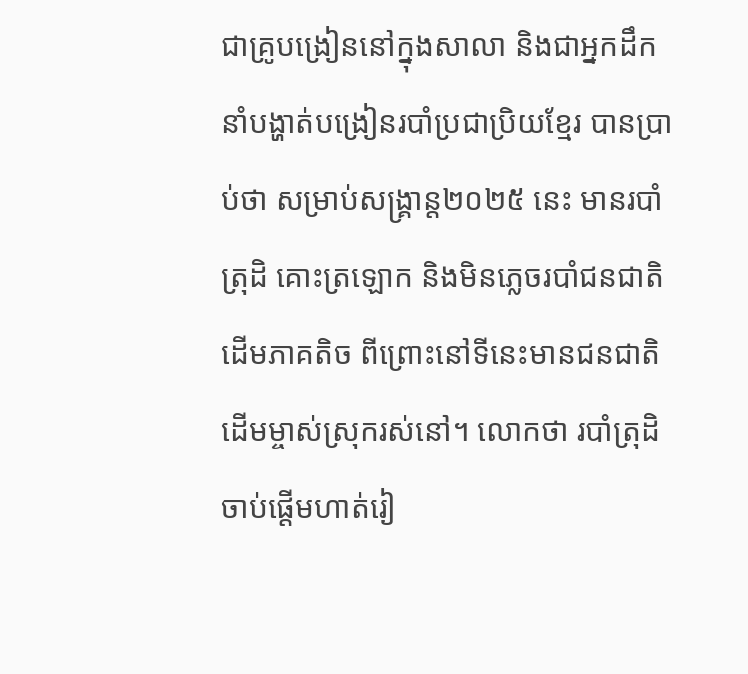ជាគ្រូបង្រៀននៅក្នុងសាលា និងជាអ្នកដឹកនាំបង្ហាត់បង្រៀនរបាំប្រជាប្រិយខ្មែរ បានប្រាប់ថា សម្រាប់សង្គ្រាន្ត២០២៥ នេះ មានរបាំត្រុដិ គោះត្រឡោក និងមិនភ្លេចរបាំជនជាតិដើមភាគតិច ពីព្រោះនៅទីនេះមានជនជាតិដើមម្ចាស់ស្រុករស់នៅ។ លោកថា របាំត្រុដិ ចាប់ផ្តើមហាត់រៀ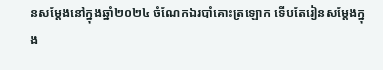នសម្តែងនៅក្នុងឆ្នាំ២០២៤ ចំណែកឯរបាំគោះត្រឡោក ទើបតែរៀនសម្តែងក្នុង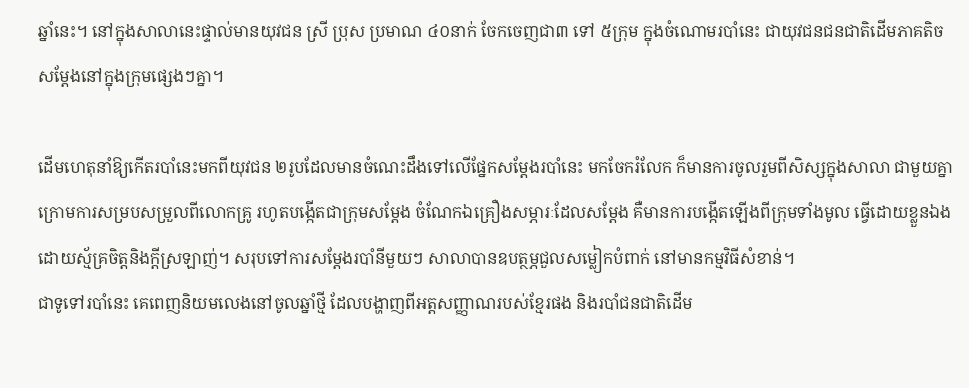ឆ្នាំនេះ។ នៅក្នុងសាលានេះផ្ទាល់មានយុវជន ស្រី ប្រុស ប្រមាណ ៤០នាក់ ចែកចេញជា៣ ទៅ ៥ក្រុម ក្នុងចំណោមរបាំនេះ ជាយុវជនជនជាតិដើមភាគតិច សម្តែងនៅក្នុងក្រុមផ្សេងៗគ្នា។

ដើមហេតុនាំឱ្យកើតរបាំនេះមកពីយុវជន ២រូបដែលមានចំណេះដឹងទៅលើផ្នែកសម្តែងរបាំនេះ មកចែករំលែក ក៏មានការចូលរួមពីសិស្សក្នុងសាលា ជាមួយគ្នា ក្រោមការសម្របសម្រួលពីលោកគ្រូ រហូតបង្កើតជាក្រុមសម្តែង ចំណែកឯគ្រឿងសម្ភារៈដែលសម្តែង គឺមានការបង្កើតឡើងពីក្រុមទាំងមូល ធ្វើដោយខ្លួនឯង ដោយស្ម័គ្រចិត្តនិងក្តីស្រឡាញ់។ សរុបទៅការសម្តែងរបាំនីមួយៗ សាលាបានឧបត្ថម្ភជួលសម្លៀកបំពាក់ នៅមានកម្មវិធីសំខាន់។
ជាទូទៅរបាំនេះ គេពេញនិយមលេងនៅចូលឆ្នាំថ្មី ដែលបង្ហាញពីអត្តសញ្ញាណរបស់ខ្មែរផង និងរបាំជនជាតិដើម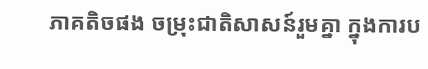ភាគតិចផង ចម្រុះជាតិសាសន៍រួមគ្នា ក្នុងការប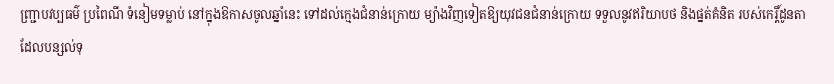ញ្ជ្រាបវប្បធម៌ ប្រពៃណី ទំនៀមទម្លាប់ នៅក្នុងឱកាសចូលឆ្នាំនេះ ទៅដល់ក្មេងជំនាន់ក្រោយ ម្យ៉ាងវិញទៀតឱ្យយុវជនជំនាន់ក្រោយ ទទួលនូវឥរិយាបថ និងផ្នត់គំនិត របស់កេរ្តិ៍ដូនតាដែលបន្សល់ទុ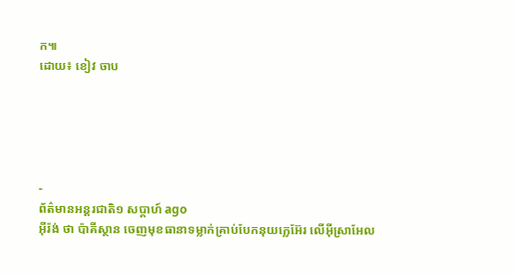ក៕
ដោយ៖ ខៀវ ចាប





-
ព័ត៌មានអន្ដរជាតិ១ សប្តាហ៍ ago
អ៊ីរ៉ង់ ថា ប៉ាគីស្ថាន ចេញមុខធានាទម្លាក់គ្រាប់បែកនុយក្លេអ៊ែរ លើអ៊ីស្រាអែល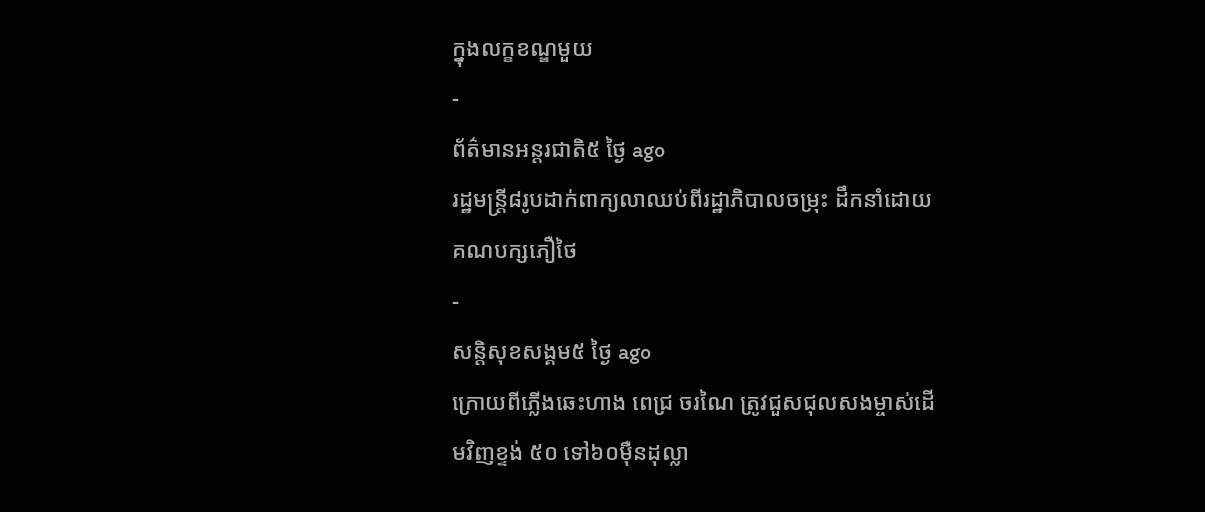ក្នុងលក្ខខណ្ឌមួយ
-
ព័ត៌មានអន្ដរជាតិ៥ ថ្ងៃ ago
រដ្ឋមន្ត្រី៨រូបដាក់ពាក្យលាឈប់ពីរដ្ឋាភិបាលចម្រុះ ដឹកនាំដោយគណបក្សភឿថៃ
-
សន្តិសុខសង្គម៥ ថ្ងៃ ago
ក្រោយពីភ្លើងឆេះហាង ពេជ្រ ចរណៃ ត្រូវជួសជុលសងម្ចាស់ដើមវិញខ្ទង់ ៥០ ទៅ៦០ម៉ឺនដុល្លា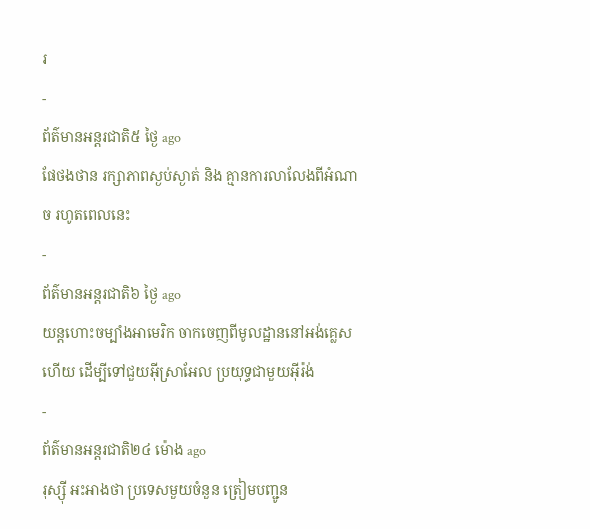រ
-
ព័ត៌មានអន្ដរជាតិ៥ ថ្ងៃ ago
ផែថងថាន រក្សាភាពស្ងប់ស្ងាត់ និង គ្មានការលាលែងពីអំណាច រហូតពេលនេះ
-
ព័ត៌មានអន្ដរជាតិ៦ ថ្ងៃ ago
យន្តហោះចម្បាំងអាមេរិក ចាកចេញពីមូលដ្ឋាននៅអង់គ្លេសហើយ ដើម្បីទៅជួយអ៊ីស្រាអែល ប្រយុទ្ធជាមួយអ៊ីរ៉ង់
-
ព័ត៌មានអន្ដរជាតិ២៤ ម៉ោង ago
រុស្ស៊ី អះអាងថា ប្រទេសមួយចំនួន ត្រៀមបញ្ជូន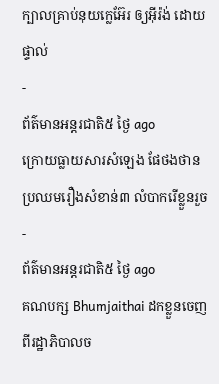ក្បាលគ្រាប់នុយក្លេអ៊ែរ ឲ្យអ៊ីរ៉ង់ ដោយផ្ទាល់
-
ព័ត៌មានអន្ដរជាតិ៥ ថ្ងៃ ago
ក្រោយធ្លាយសារសំឡេង ផែថងថាន ប្រឈមរឿងសំខាន់៣ លំបាករើខ្លួនរួច
-
ព័ត៌មានអន្ដរជាតិ៥ ថ្ងៃ ago
គណបក្ស Bhumjaithai ដកខ្លួនចេញពីរដ្ឋាភិបាលច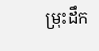ម្រុះដឹក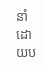នាំដោយប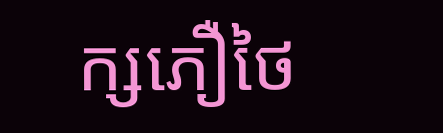ក្សភឿថៃ